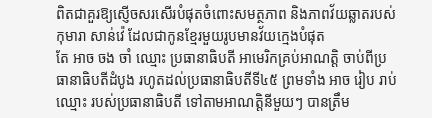ពិតជាគួរឱ្យស្ញើចសរសើរបំផុតចំពោះសមត្ថភាព និងភាពវ័យឆ្លាតរបស់កុមារា សាន់វ៉េ ដែលជាកូនខ្មែរមួយរូបមានវ័យក្មេងបំផុត
តែ អាច ចង ចាំ ឈ្មោះ ប្រធានាធិបតី អាមេរិកគ្រប់អាណត្តិ ចាប់ពីប្រធានាធិបតីដំបូង រហូតដល់ប្រធានាធិបតីទី៤៥ ព្រមទាំង អាច រៀប រាប់ ឈ្មោះ របស់ប្រធានាធិបតី ទៅតាមអាណត្តិនីមួយៗ បានត្រឹម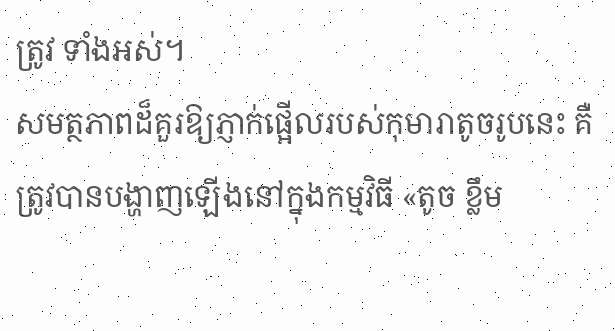ត្រូវ ទាំងអស់។
សមត្ថភាពដ៏គួរឱ្យភ្ញាក់ផ្អើលរបស់កុមារាតូចរូបនេះ គឺត្រូវបានបង្ហាញឡើងនៅក្នុងកម្មវិធី «តូច ខ្លឹម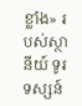ខ្លាំង» របស់ស្ថានីយ៍ ទូរទស្សន៍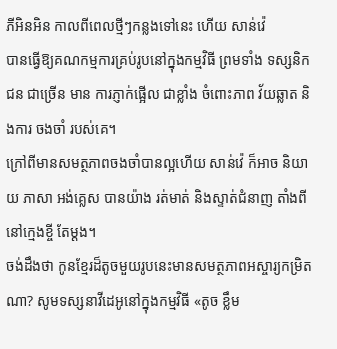ភីអិនអិន កាលពីពេលថ្មីៗកន្លងទៅនេះ ហើយ សាន់វ៉េ
បានធ្វើឱ្យគណកម្មការគ្រប់រូបនៅក្នុងកម្មវិធី ព្រមទាំង ទស្សនិកជន ជាច្រើន មាន ការភ្ញាក់ផ្អើល ជាខ្លាំង ចំពោះភាព វ័យឆ្លាត និងការ ចងចាំ របស់គេ។
ក្រៅពីមានសមត្ថភាពចងចាំបានល្អហើយ សាន់វ៉េ ក៏អាច និយាយ ភាសា អង់គ្លេស បានយ៉ាង រត់មាត់ និងស្ទាត់ជំនាញ តាំងពីនៅក្មេងខ្ចី តែម្ដង។
ចង់ដឹងថា កូនខ្មែរដ៏តូចមួយរូបនេះមានសមត្ថភាពអស្ចារ្យកម្រិតណា? សូមទស្សនាវីដេអូនៅក្នុងកម្មវិធី «តូច ខ្លឹម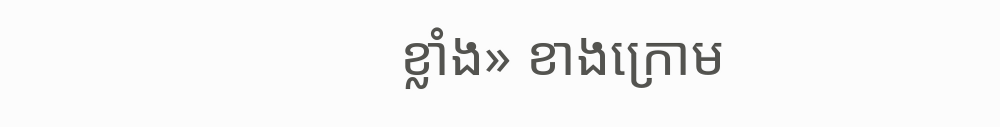ខ្លាំង» ខាងក្រោម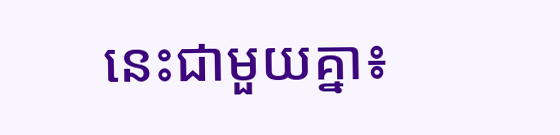នេះជាមួយគ្នា៖